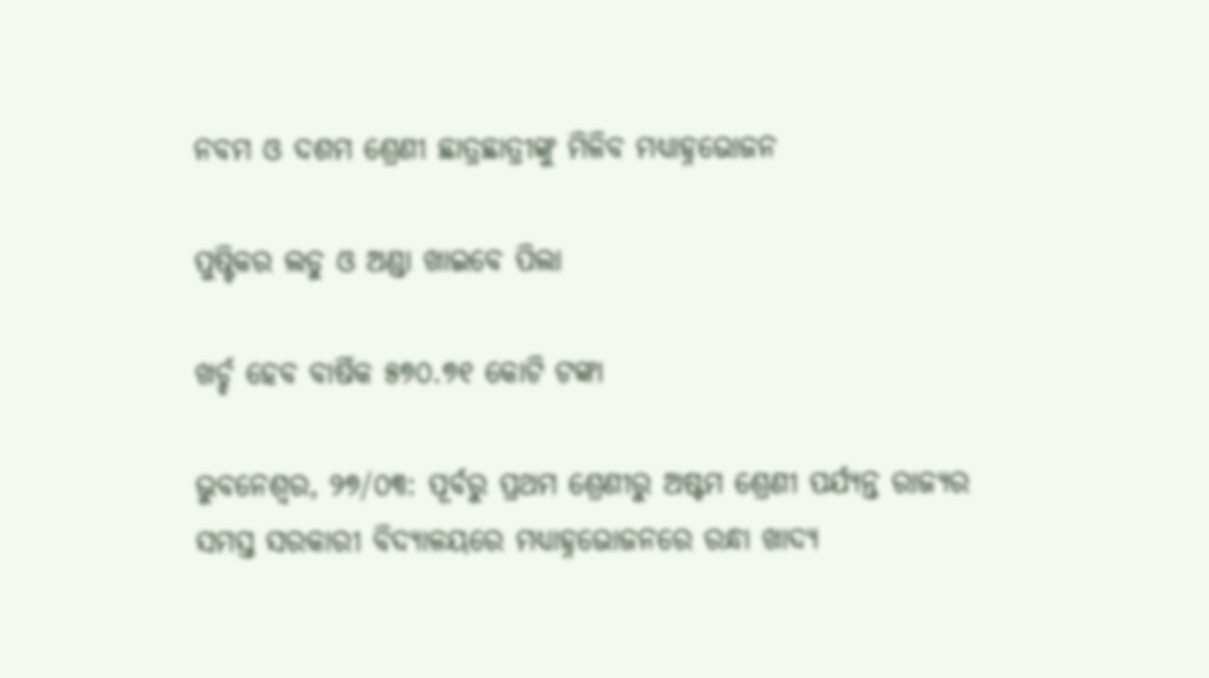ନବମ ଓ ଦଶମ ଶ୍ରେଣୀ ଛାତ୍ରଛାତ୍ରୀଙ୍କୁ ମିଳିବ ମଧ୍ୟାହ୍ନଭୋଜନ

ପୁଷ୍ଟିକର ଲଡୁ ଓ ଅଣ୍ଡା ଖାଇବେ ପିଲା

ଖର୍ଚ୍ଚ ହେବ ବାର୍ଷିକ ୫୭୦.୭୧ କୋଟି ଟଙ୍କା

ଭୁବନେଶ୍ୱର, ୨୭/୦୩: ପୂର୍ବରୁ ପ୍ରଥମ ଶ୍ରେଣୀରୁ ଅଷ୍ଟମ ଶ୍ରେଣୀ ପର୍ଯ୍ୟନ୍ତ ରାଜ୍ୟର ସମସ୍ତ ସରକାରୀ ବିଦ୍ୟାଳୟରେ ମଧ୍ୟାହ୍ନଭୋଜନରେ ରନ୍ଧା ଖାଦ୍ୟ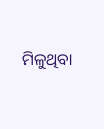ମିଳୁଥିବା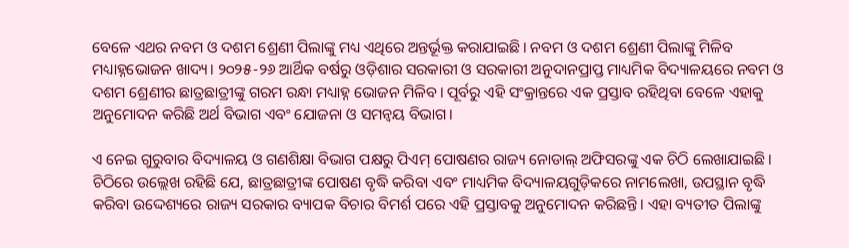ବେଳେ ଏଥର ନବମ ଓ ଦଶମ ଶ୍ରେଣୀ ପିଲାଙ୍କୁ ମଧ୍ୟ ଏଥିରେ ଅନ୍ତର୍ଭୂକ୍ତ କରାଯାଇଛି। ନବମ ଓ ଦଶମ ଶ୍ରେଣୀ ପିଲାଙ୍କୁ ମିଳିବ ମଧ୍ୟାହ୍ନଭୋଜନ ଖାଦ୍ୟ। ୨୦୨୫-୨୬ ଆର୍ଥିକ ବର୍ଷରୁ ଓଡ଼ିଶାର ସରକାରୀ ଓ ସରକାରୀ ଅନୁଦାନପ୍ରାପ୍ତ ମାଧ୍ୟମିକ ବିଦ୍ୟାଳୟରେ ନବମ ଓ ଦଶମ ଶ୍ରେଣୀର ଛାତ୍ରଛାତ୍ରୀଙ୍କୁ ଗରମ ରନ୍ଧା ମଧ୍ୟାହ୍ନ ଭୋଜନ ମିଳିବ। ପୂର୍ବରୁ ଏହି ସଂକ୍ରାନ୍ତରେ ଏକ ପ୍ରସ୍ତାବ ରହିଥିବା ବେଳେ ଏହାକୁ ଅନୁମୋଦନ କରିଛି ଅର୍ଥ ବିଭାଗ ଏବଂ ଯୋଜନା ଓ ସମନ୍ୱୟ ବିଭାଗ।

ଏ ନେଇ ଗୁରୁବାର ବିଦ୍ୟାଳୟ ଓ ଗଣଶିକ୍ଷା ବିଭାଗ ପକ୍ଷରୁ ପିଏମ୍ ପୋଷଣର ରାଜ୍ୟ ନୋଡାଲ୍ ଅଫିସରଙ୍କୁ ଏକ ଚିଠି ଲେଖାଯାଇଛି। ଚିଠିରେ ଉଲ୍ଲେଖ ରହିଛି ଯେ, ଛାତ୍ରଛାତ୍ରୀଙ୍କ ପୋଷଣ ବୃଦ୍ଧି କରିବା ଏବଂ ମାଧ୍ୟମିକ ବିଦ୍ୟାଳୟଗୁଡ଼ିକରେ ନାମଲେଖା, ଉପସ୍ଥାନ ବୃଦ୍ଧି କରିବା ଉଦ୍ଦେଶ୍ୟରେ ରାଜ୍ୟ ସରକାର ବ୍ୟାପକ ବିଚାର ବିମର୍ଶ ପରେ ଏହି ପ୍ରସ୍ତାବକୁ ଅନୁମୋଦନ କରିଛନ୍ତି। ଏହା ବ୍ୟତୀତ ପିଲାଙ୍କୁ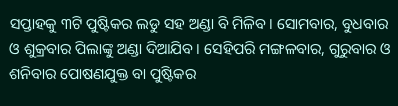ସପ୍ତାହକୁ ୩ଟି ପୁଷ୍ଟିକର ଲଡୁ ସହ ଅଣ୍ଡା ବି ମିଳିବ। ସୋମବାର, ବୁଧବାର ଓ ଶୁକ୍ରବାର ପିଲାଙ୍କୁ ଅଣ୍ଡା ଦିଆଯିବ। ସେହିପରି ମଙ୍ଗଳବାର, ଗୁରୁବାର ଓ ଶନିବାର ପୋଷଣଯୁକ୍ତ ବା ପୁଷ୍ଟିକର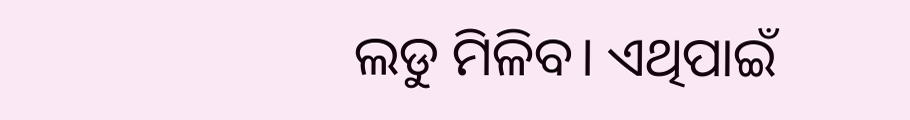ଲଡୁ ମିଳିବ। ଏଥିପାଇଁ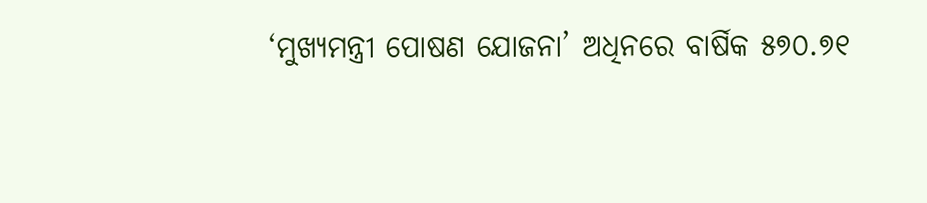‘ମୁଖ୍ୟମନ୍ତ୍ରୀ ପୋଷଣ ଯୋଜନା’ ଅଧିନରେ ବାର୍ଷିକ ୫୭୦.୭୧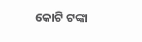କୋଟି ଟଙ୍କା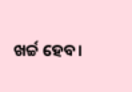ଖର୍ଚ୍ଚ ହେବ।